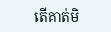តើគាត់មិ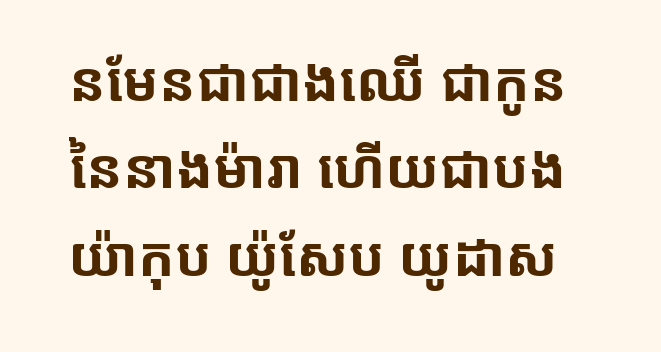នមែនជាជាងឈើ ជាកូននៃនាងម៉ារា ហើយជាបងយ៉ាកុប យ៉ូសែប យូដាស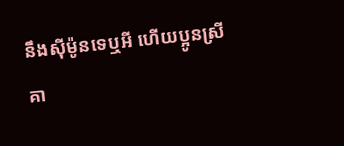នឹងស៊ីម៉ូនទេឬអី ហើយប្អូនស្រីគា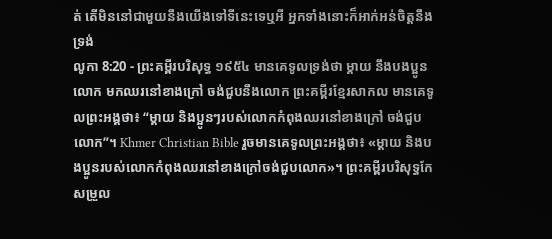ត់ តើមិននៅជាមួយនឹងយើងទៅទីនេះទេឬអី អ្នកទាំងនោះក៏អាក់អន់ចិត្តនឹងទ្រង់
លូកា 8:20 - ព្រះគម្ពីរបរិសុទ្ធ ១៩៥៤ មានគេទូលទ្រង់ថា ម្តាយ នឹងបងប្អូនលោក មកឈរនៅខាងក្រៅ ចង់ជួបនឹងលោក ព្រះគម្ពីរខ្មែរសាកល មានគេទូលព្រះអង្គថា៖ “ម្ដាយ និងប្អូនៗរបស់លោកកំពុងឈរនៅខាងក្រៅ ចង់ជួបលោក”។ Khmer Christian Bible រួចមានគេទូលព្រះអង្គថា៖ «ម្ដាយ និងបងប្អូនរបស់លោកកំពុងឈរនៅខាងក្រៅចង់ជួបលោក»។ ព្រះគម្ពីរបរិសុទ្ធកែសម្រួល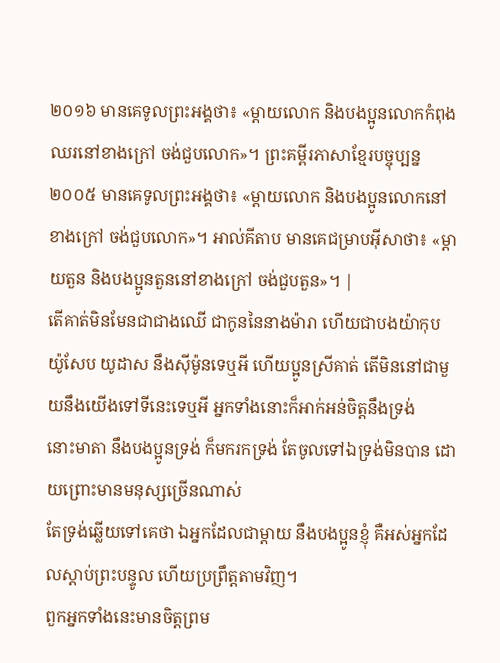២០១៦ មានគេទូលព្រះអង្គថា៖ «ម្តាយលោក និងបងប្អូនលោកកំពុងឈរនៅខាងក្រៅ ចង់ជួបលោក»។ ព្រះគម្ពីរភាសាខ្មែរបច្ចុប្បន្ន ២០០៥ មានគេទូលព្រះអង្គថា៖ «ម្ដាយលោក និងបងប្អូនលោកនៅខាងក្រៅ ចង់ជួបលោក»។ អាល់គីតាប មានគេជម្រាបអ៊ីសាថា៖ «ម្ដាយតួន និងបងប្អូនតួននៅខាងក្រៅ ចង់ជួបតួន»។ |
តើគាត់មិនមែនជាជាងឈើ ជាកូននៃនាងម៉ារា ហើយជាបងយ៉ាកុប យ៉ូសែប យូដាស នឹងស៊ីម៉ូនទេឬអី ហើយប្អូនស្រីគាត់ តើមិននៅជាមួយនឹងយើងទៅទីនេះទេឬអី អ្នកទាំងនោះក៏អាក់អន់ចិត្តនឹងទ្រង់
នោះមាតា នឹងបងប្អូនទ្រង់ ក៏មករកទ្រង់ តែចូលទៅឯទ្រង់មិនបាន ដោយព្រោះមានមនុស្សច្រើនណាស់
តែទ្រង់ឆ្លើយទៅគេថា ឯអ្នកដែលជាម្តាយ នឹងបងប្អូនខ្ញុំ គឺអស់អ្នកដែលស្តាប់ព្រះបន្ទូល ហើយប្រព្រឹត្តតាមវិញ។
ពួកអ្នកទាំងនេះមានចិត្តព្រម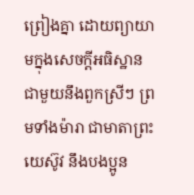ព្រៀងគ្នា ដោយព្យាយាមក្នុងសេចក្ដីអធិស្ឋាន ជាមួយនឹងពួកស្រីៗ ព្រមទាំងម៉ារា ជាមាតាព្រះយេស៊ូវ នឹងបងប្អូន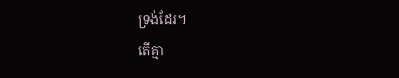ទ្រង់ដែរ។
តើគ្មា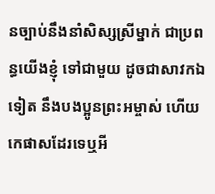នច្បាប់នឹងនាំសិស្សស្រីម្នាក់ ជាប្រពន្ធយើងខ្ញុំ ទៅជាមួយ ដូចជាសាវកឯទៀត នឹងបងប្អូនព្រះអម្ចាស់ ហើយកេផាសដែរទេឬអី